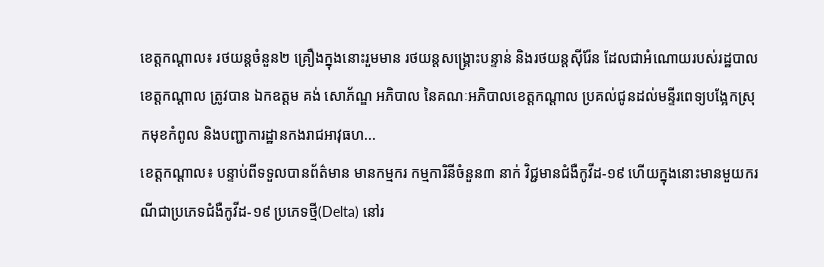ខេត្តកណ្ដាល៖ រថយន្តចំនួន២ គ្រឿងក្នុងនោះរួមមាន រថយន្តសង្គ្រោះបន្ទាន់ និងរថយន្តស៊ីរ៉ែន ដែលជាអំណោយរបស់រដ្ឋបាលខេត្តកណ្ដាល ត្រូវបាន ឯកឧត្តម គង់ សោភ័ណ្ឌ អភិបាល នៃគណៈអភិបាលខេត្តកណ្ដាល ប្រគល់ជូនដល់មន្ទីរពេទ្យបង្អែកស្រុកមុខកំពូល និងបញ្ជាការដ្ឋានកងរាជអាវុធហ...
ខេត្តកណ្ដាល៖ បន្ទាប់ពីទទួលបានព័ត៌មាន មានកម្មករ កម្មការិនីចំនួន៣ នាក់ វិជ្ជមានជំងឺកូវីដ-១៩ ហើយក្នុងនោះមានមួយករណីជាប្រភេទជំងឺកូវីដ-១៩ ប្រភេទថ្មី(Delta) នៅរ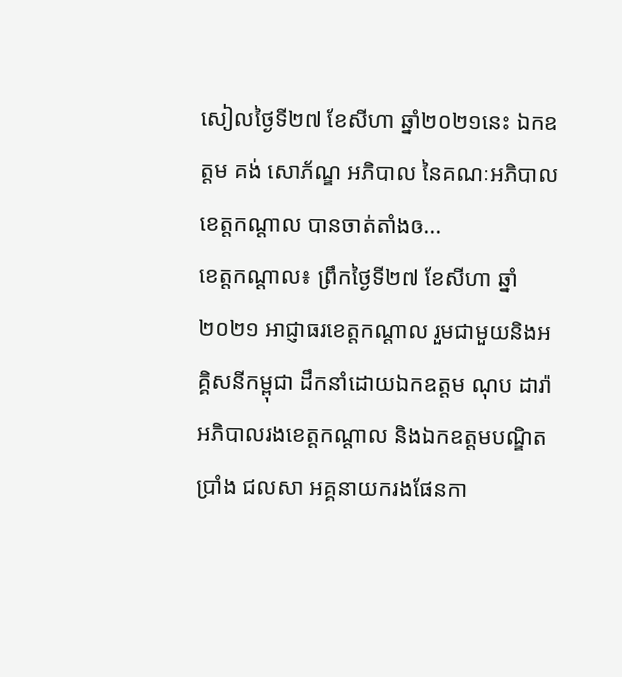សៀលថ្ងៃទី២៧ ខែសីហា ឆ្នាំ២០២១នេះ ឯកឧត្តម គង់ សោភ័ណ្ឌ អភិបាល នៃគណៈអភិបាលខេត្តកណ្ដាល បានចាត់តាំងឲ...
ខេត្តកណ្ដាល៖ ព្រឹកថ្ងៃទី២៧ ខែសីហា ឆ្នាំ២០២១ អាជ្ញាធរខេត្តកណ្ដាល រួមជាមួយនិងអគ្គិសនីកម្ពុជា ដឹកនាំដោយឯកឧត្តម ណុប ដារ៉ា អភិបាលរងខេត្តកណ្ដាល និងឯកឧត្តមបណ្ឌិត ប្រាំង ជលសា អគ្គនាយករងផែនកា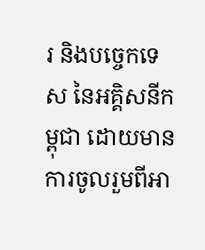រ និងបច្ចេកទេស នៃអគ្គិសនីកម្ពុជា ដោយមានការចូលរួមពីអា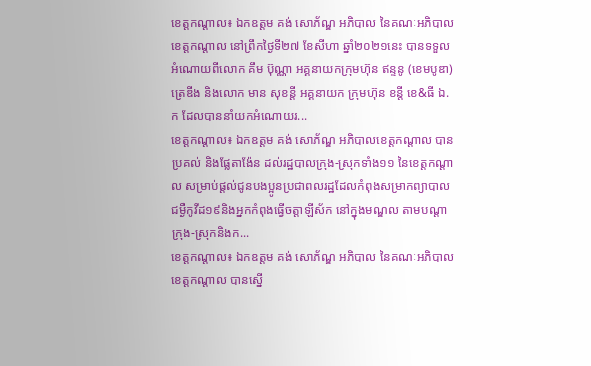ខេត្តកណ្ដាល៖ ឯកឧត្តម គង់ សោភ័ណ្ឌ អភិបាល នៃគណៈអភិបាលខេត្តកណ្តាល នៅព្រឹកថ្ងៃទី២៧ ខែសីហា ឆ្នាំ២០២១នេះ បានទទួលអំណោយពីលោក គឹម ប៊ុណ្ណា អគ្គនាយកក្រុមហ៊ុន ឥន្ទនូ (ខេមបូឌា) ត្រេឌីង និងលោក មាន សុខន្តី អគ្គនាយក ក្រុមហ៊ុន ខន្តី ខេ&ធី ឯ.ក ដែលបាននាំយកអំណោយរ...
ខេត្តកណ្ដាល៖ ឯកឧត្ដម គង់ សោភ័ណ្ឌ អភិបាលខេត្តកណ្ដាល បានប្រគល់ និងផ្លែតាង៉ែន ដល់រដ្ឋបាលក្រុង-ស្រុកទាំង១១ នៃខេត្តកណ្តាល សម្រាប់ផ្ដល់ជូនបងប្អូនប្រជាពលរដ្ឋដែលកំពុងសម្រាកព្យាបាល ជម្ងឺកូវីដ១៩និងអ្នកកំពុងធ្វើចត្តាឡីស័ក នៅក្នុងមណ្ឌល តាមបណ្ដាក្រុង-ស្រុកនិងក...
ខេត្តកណ្តាល៖ ឯកឧត្តម គង់ សោភ័ណ្ឌ អភិបាល នៃគណៈអភិបាលខេត្តកណ្តាល បានស្នើ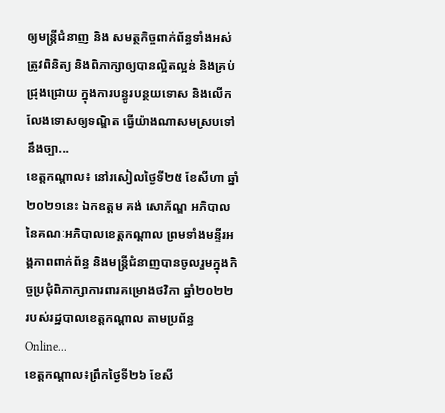ឲ្យមន្ត្រីជំនាញ និង សមត្ថកិច្ចពាក់ព័ន្ធទាំងអស់ ត្រូវពិនិត្យ និងពិភាក្សាឲ្យបានល្អិតល្អន់ និងគ្រប់ជ្រុងជ្រោយ ក្នុងការបន្ធូរបន្ថយទោស និងលើកលែងទោសឲ្យទណ្ឌិត ធ្វើយ៉ាងណាសមស្របទៅនឹងច្បា...
ខេត្តកណ្តាល៖ នៅរសៀលថ្ងៃទី២៥ ខែសីហា ឆ្នាំ២០២១នេះ ឯកឧត្តម គង់ សោភ័ណ្ឌ អភិបាល នៃគណៈអភិបាលខេត្តកណ្តាល ព្រមទាំងមន្ទីរអង្គភាពពាក់ព័ន្ធ និងមន្ត្រីជំនាញបានចូលរួមក្នុងកិច្ចប្រជុំពិភាក្សាការពារគម្រោងថវិកា ឆ្នាំ២០២២ របស់រដ្ឋបាលខេត្តកណ្តាល តាមប្រព័ន្ធ Online...
ខេត្តកណ្តាល៖ព្រឹកថ្ងៃទី២៦ ខែសី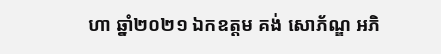ហា ឆ្នាំ២០២១ ឯកឧត្តម គង់ សោភ័ណ្ឌ អភិ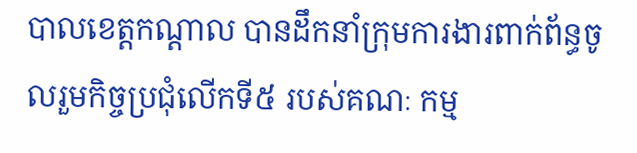បាលខេត្តកណ្តាល បានដឹកនាំក្រុមការងារពាក់ព័ន្ធចូលរួមកិច្ចប្រជុំលើកទី៥ របស់គណៈ កម្ម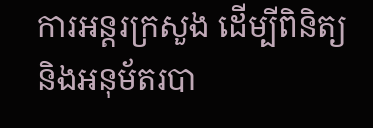ការអន្តរក្រសួង ដើម្បីពិនិត្យ និងអនុម័តរបា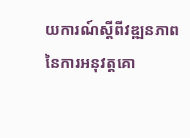យការណ៍ស្តីពីវឌ្ឍនភាព នៃការអនុវត្តគោ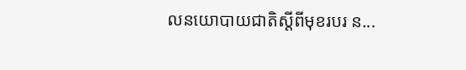លនយោបាយជាតិស្តីពីមុខរបរ ន...